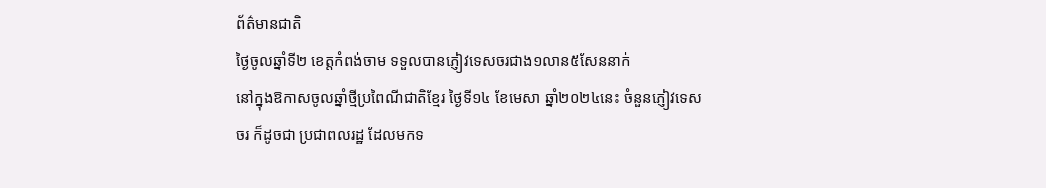ព័ត៌មានជាតិ
ថ្ងៃចូលឆ្នាំទី២ ខេត្តកំពង់ចាម ទទួលបានភ្ញៀវទេសចរជាង១លាន៥សែននាក់
នៅក្នុងឱកាសចូលឆ្នាំថ្មីប្រពៃណីជាតិខ្មែរ ថ្ងៃទី១៤ ខែមេសា ឆ្នាំ២០២៤នេះ ចំនួនភ្ញៀវទេសចរ ក៏ដូចជា ប្រជាពលរដ្ឋ ដែលមកទ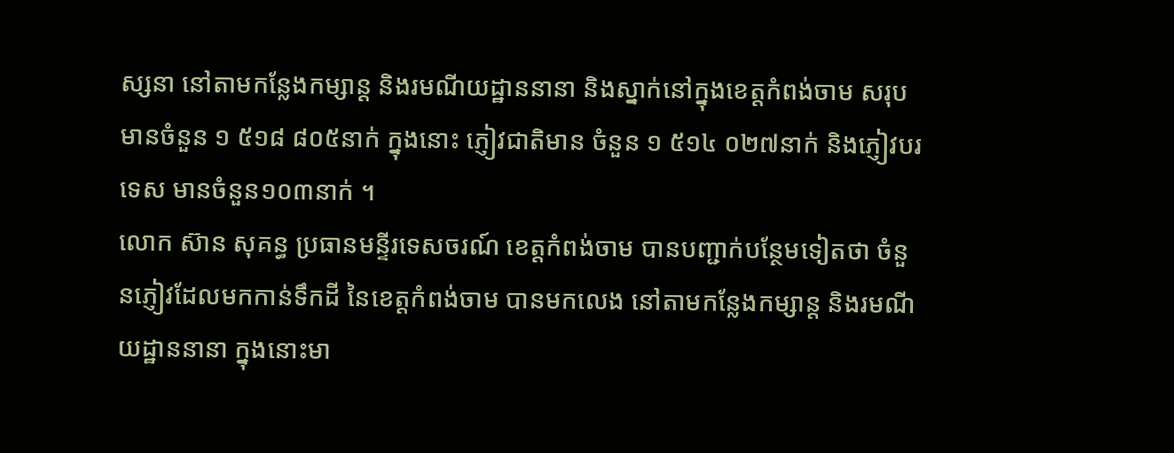ស្សនា នៅតាមកន្លែងកម្សាន្ត និងរមណីយដ្ឋាននានា និងស្នាក់នៅក្នុងខេត្តកំពង់ចាម សរុបមានចំនួន ១ ៥១៨ ៨០៥នាក់ ក្នុងនោះ ភ្ញៀវជាតិមាន ចំនួន ១ ៥១៤ ០២៧នាក់ និងភ្ញៀវបរទេស មានចំនួន១០៣នាក់ ។
លោក ស៊ាន សុគន្ធ ប្រធានមន្ទីរទេសចរណ៍ ខេត្តកំពង់ចាម បានបញ្ជាក់បន្ថែមទៀតថា ចំនួនភ្ញៀវដែលមកកាន់ទឹកដី នៃខេត្តកំពង់ចាម បានមកលេង នៅតាមកន្លែងកម្សាន្ត និងរមណីយដ្ឋាននានា ក្នុងនោះមា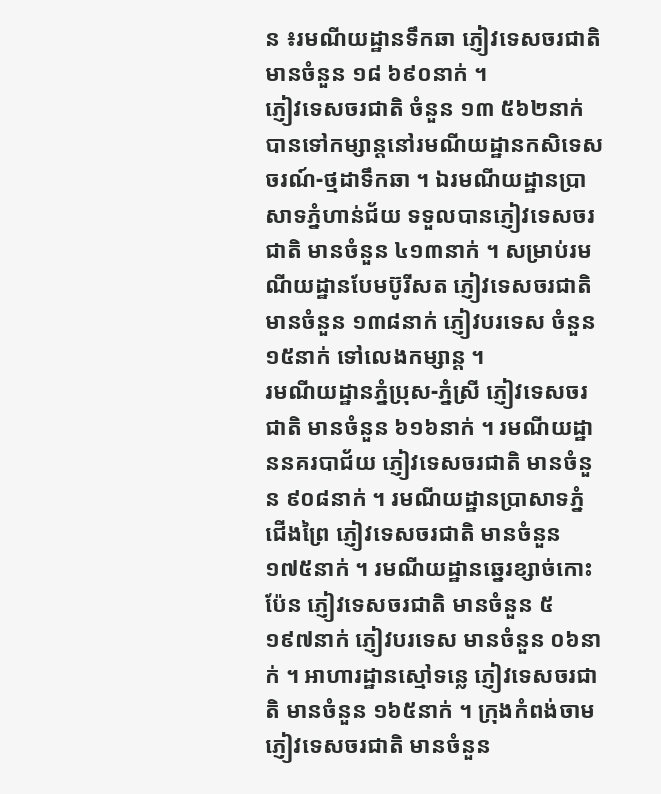ន ៖រមណីយដ្ឋានទឹកឆា ភ្ញៀវទេសចរជាតិ មានចំនួន ១៨ ៦៩០នាក់ ។
ភ្ញៀវទេសចរជាតិ ចំនួន ១៣ ៥៦២នាក់ បានទៅកម្សាន្តនៅរមណីយដ្ឋានកសិទេសចរណ៍-ថ្មដាទឹកឆា ។ ឯរមណីយដ្ឋានប្រាសាទភ្នំហាន់ជ័យ ទទួលបានភ្ញៀវទេសចរជាតិ មានចំនួន ៤១៣នាក់ ។ សម្រាប់រមណីយដ្ឋានបែមប៊ូរីសត ភ្ញៀវទេសចរជាតិ មានចំនួន ១៣៨នាក់ ភ្ញៀវបរទេស ចំនួន ១៥នាក់ ទៅលេងកម្សាន្ត ។
រមណីយដ្ឋានភ្នំប្រុស-ភ្នំស្រី ភ្ញៀវទេសចរជាតិ មានចំនួន ៦១៦នាក់ ។ រមណីយដ្ឋាននគរបាជ័យ ភ្ញៀវទេសចរជាតិ មានចំនួន ៩០៨នាក់ ។ រមណីយដ្ឋានប្រាសាទភ្នំជើងព្រៃ ភ្ញៀវទេសចរជាតិ មានចំនួន ១៧៥នាក់ ។ រមណីយដ្ឋានឆ្នេរខ្សាច់កោះប៉ែន ភ្ញៀវទេសចរជាតិ មានចំនួន ៥ ១៩៧នាក់ ភ្ញៀវបរទេស មានចំនួន ០៦នាក់ ។ អាហារដ្ឋានស្មៅទន្លេ ភ្ញៀវទេសចរជាតិ មានចំនួន ១៦៥នាក់ ។ ក្រុងកំពង់ចាម ភ្ញៀវទេសចរជាតិ មានចំនួន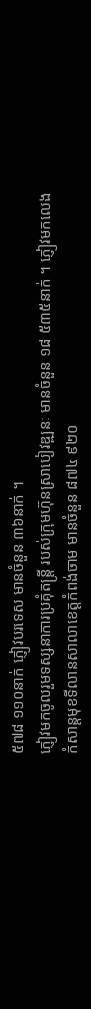៥៧៨ ១១០នាក់ ភ្ញៀវបរទេស មានចំនួន ៣៦នាក់ ។
ភ្ញៀវមកចូលរួមទស្សនាការប្រគុំតន្ត្រី របស់ក្រុមហ៊ុនស្រាបៀវឌ្ឍនៈ មានចំនួន ១៨ ៥៣៥នាក់ ។ ភ្ញៀវមកលេងកំសាន្តមុខទីលានសាលាខេត្តកំពង់ចាម មានចំនួន ៨៧៤ ៩២០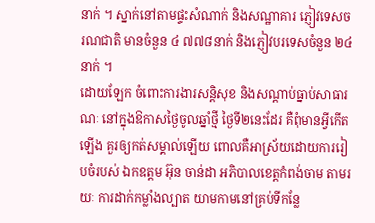នាក់ ។ ស្នាក់នៅតាមផ្ទះសំណាក់ និងសណ្ឋាគារ ភ្ញៀវទេសចរណជាតិ មានចំនួន ៤ ៧៧៨នាក់ និងភ្ញៀវបរទេសចំនួន ២៤នាក់ ។
ដោយឡែក ចំពោះការងារសន្តិសុខ និងសណ្ដាប់ធ្នាប់សាធារណៈ នៅក្នុងឱកាសថ្ងៃចូលឆ្នាំថ្មី ថ្ងៃទី២នេះដែរ គឺពុំមានអ្វីកើតឡើង គួរឲ្យកត់សម្គាល់ឡើយ ពោលគឺអាស្រ័យដោយការរៀបចំរបស់ ឯកឧត្តម អ៊ុន ចាន់ដា អភិបាលខេត្តកំពង់ចាម តាមរយៈ ការដាក់កម្លាំងល្បាត យាមកាមនៅគ្រប់ទីកន្លែ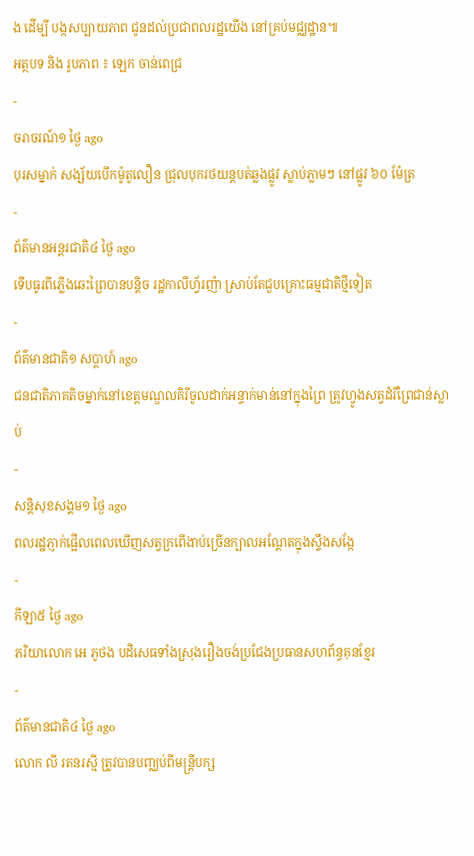ង ដើម្បី បង្កសប្បាយភាព ជូនដល់ប្រជាពលរដ្ឋយើង នៅគ្រប់មជ្ឈដ្ឋាន៕
អត្ថបទ និង រូបភាព ៖ ឡេក ចាន់ពេជ្រ
-
ចរាចរណ៍១ ថ្ងៃ ago
បុរសម្នាក់ សង្ស័យបើកម៉ូតូលឿន ជ្រុលបុករថយន្តបត់ឆ្លងផ្លូវ ស្លាប់ភ្លាមៗ នៅផ្លូវ ៦០ ម៉ែត្រ
-
ព័ត៌មានអន្ដរជាតិ៤ ថ្ងៃ ago
ទើបធូរពីភ្លើងឆេះព្រៃបានបន្តិច រដ្ឋកាលីហ្វ័រញ៉ា ស្រាប់តែជួបគ្រោះធម្មជាតិថ្មីទៀត
-
ព័ត៌មានជាតិ១ សប្តាហ៍ ago
ជនជាតិភាគតិចម្នាក់នៅខេត្តមណ្ឌលគិរីចូលដាក់អន្ទាក់មាន់នៅក្នុងព្រៃ ត្រូវហ្វូងសត្វដំរីព្រៃជាន់ស្លាប់
-
សន្តិសុខសង្គម១ ថ្ងៃ ago
ពលរដ្ឋភ្ញាក់ផ្អើលពេលឃើញសត្វក្រពើងាប់ច្រើនក្បាលអណ្ដែតក្នុងស្ទឹងសង្កែ
-
កីឡា៥ ថ្ងៃ ago
ភរិយាលោក អេ ភូថង បដិសេធទាំងស្រុងរឿងចង់ប្រជែងប្រធានសហព័ន្ធគុនខ្មែរ
-
ព័ត៌មានជាតិ៤ ថ្ងៃ ago
លោក លី រតនរស្មី ត្រូវបានបញ្ឈប់ពីមន្ត្រីបក្ស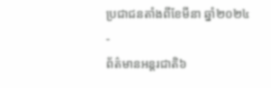ប្រជាជនតាំងពីខែមីនា ឆ្នាំ២០២៤
-
ព័ត៌មានអន្ដរជាតិ៦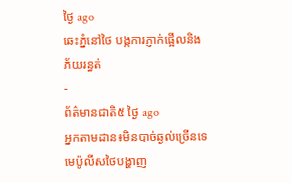ថ្ងៃ ago
ឆេះភ្នំនៅថៃ បង្កការភ្ញាក់ផ្អើលនិងភ័យរន្ធត់
-
ព័ត៌មានជាតិ៥ ថ្ងៃ ago
អ្នកតាមដាន៖មិនបាច់ឆ្ងល់ច្រើនទេ មេប៉ូលីសថៃបង្ហាញ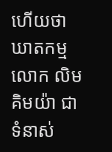ហើយថាឃាតកម្មលោក លិម គិមយ៉ា ជាទំនាស់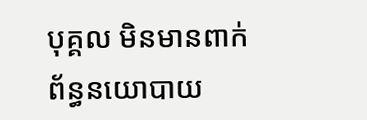បុគ្គល មិនមានពាក់ព័ន្ធនយោបាយ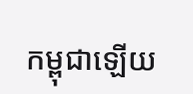កម្ពុជាឡើយ